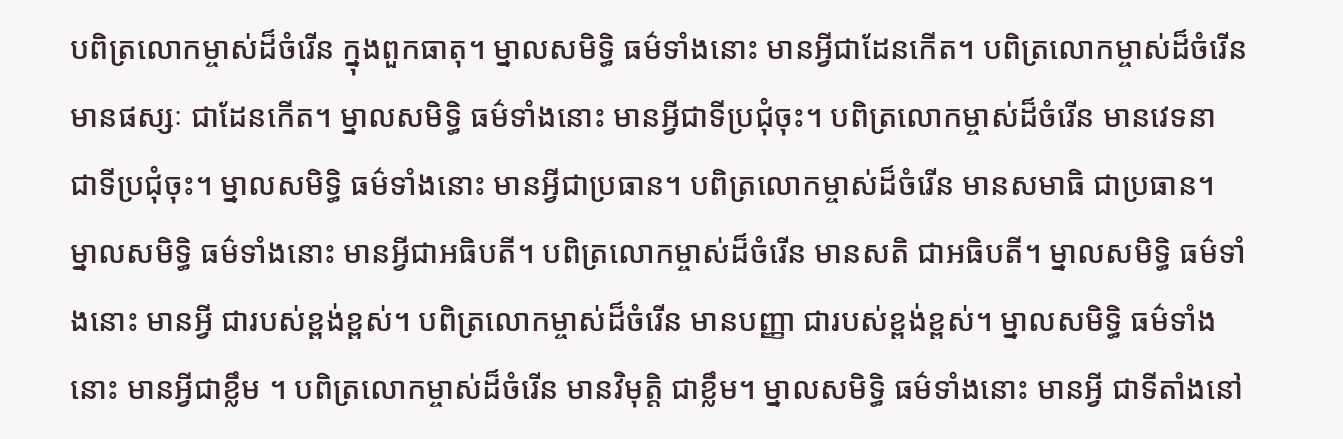បពិត្រលោកម្ចាស់ដ៏ចំរើន ក្នុងពួកធាតុ។ ម្នាលសមិទ្ធិ ធម៌ទាំងនោះ មានអ្វីជាដែនកើត។ បពិត្រលោកម្ចាស់ដ៏ចំរើន មានផស្សៈ ជាដែនកើត។ ម្នាលសមិទ្ធិ ធម៌ទាំងនោះ មានអ្វីជាទីប្រជុំចុះ។ បពិត្រលោកម្ចាស់ដ៏ចំរើន មានវេទនា ជាទីប្រជុំចុះ។ ម្នាលសមិទ្ធិ ធម៌ទាំងនោះ មានអ្វីជាប្រធាន។ បពិត្រលោកម្ចាស់ដ៏ចំរើន មានសមាធិ ជាប្រធាន។ ម្នាលសមិទ្ធិ ធម៌ទាំងនោះ មានអ្វីជាអធិបតី។ បពិត្រលោកម្ចាស់ដ៏ចំរើន មានសតិ ជាអធិបតី។ ម្នាលសមិទ្ធិ ធម៌ទាំងនោះ មានអ្វី ជារបស់ខ្ពង់ខ្ពស់។ បពិត្រលោកម្ចាស់ដ៏ចំរើន មានបញ្ញា ជារបស់ខ្ពង់ខ្ពស់។ ម្នាលសមិទ្ធិ ធម៌ទាំងនោះ មានអ្វីជាខ្លឹម ។ បពិត្រលោកម្ចាស់ដ៏ចំរើន មានវិមុត្តិ ជាខ្លឹម។ ម្នាលសមិទ្ធិ ធម៌ទាំងនោះ មានអ្វី ជាទីតាំងនៅ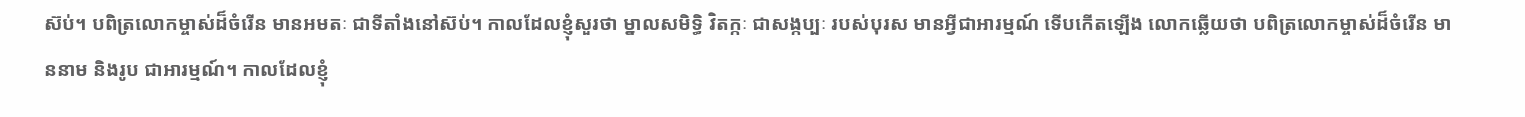ស៊ប់។ បពិត្រលោកម្ចាស់ដ៏ចំរើន មានអមតៈ ជាទីតាំងនៅស៊ប់។ កាលដែលខ្ញុំសួរថា ម្នាលសមិទ្ធិ វិតក្កៈ ជាសង្កប្បៈ របស់បុរស មានអ្វីជាអារម្មណ៍ ទើបកើតឡើង លោកឆ្លើយថា បពិត្រលោកម្ចាស់ដ៏ចំរើន មាននាម និងរូប ជាអារម្មណ៍។ កាលដែលខ្ញុំ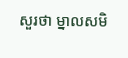សួរថា ម្នាលសមិ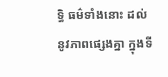ទ្ធិ ធម៌ទាំងនោះ ដល់នូវភាពផ្សេងគ្នា ក្នុងទី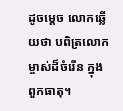ដូចម្តេច លោកឆ្លើយថា បពិត្រលោកម្ចាស់ដ៏ចំរើន ក្នុងពួកធាតុ។